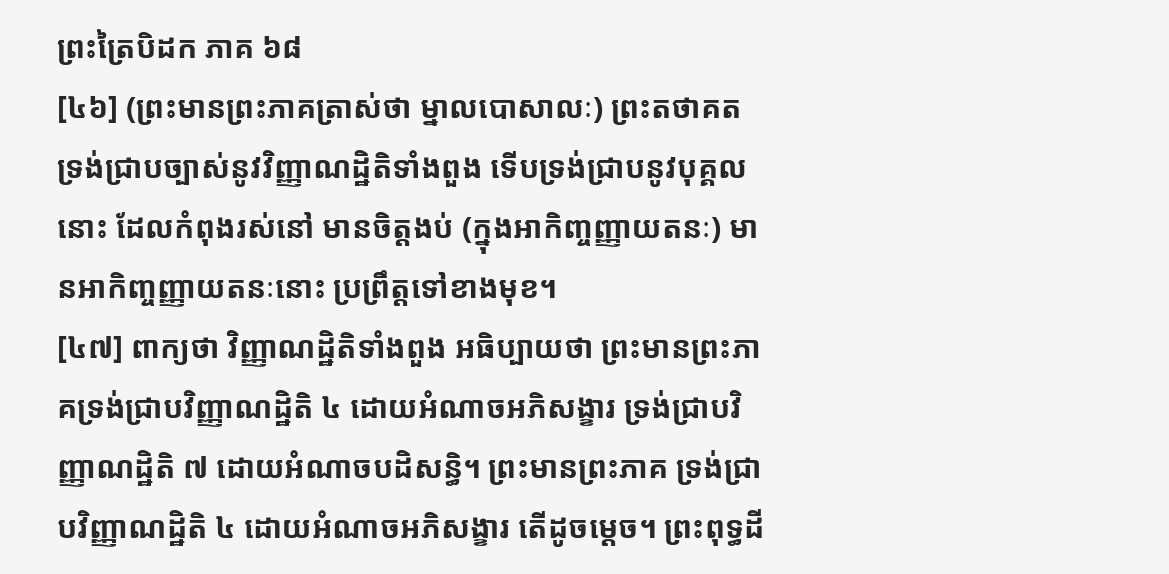ព្រះត្រៃបិដក ភាគ ៦៨
[៤៦] (ព្រះមានព្រះភាគត្រាស់ថា ម្នាលបោសាលៈ) ព្រះតថាគត ទ្រង់ជ្រាបច្បាស់នូវវិញ្ញាណដ្ឋិតិទាំងពួង ទើបទ្រង់ជ្រាបនូវបុគ្គលនោះ ដែលកំពុងរស់នៅ មានចិត្តងប់ (ក្នុងអាកិញ្ចញ្ញាយតនៈ) មានអាកិញ្ចញ្ញាយតនៈនោះ ប្រព្រឹត្តទៅខាងមុខ។
[៤៧] ពាក្យថា វិញ្ញាណដ្ឋិតិទាំងពួង អធិប្បាយថា ព្រះមានព្រះភាគទ្រង់ជ្រាបវិញ្ញាណដ្ឋិតិ ៤ ដោយអំណាចអភិសង្ខារ ទ្រង់ជ្រាបវិញ្ញាណដ្ឋិតិ ៧ ដោយអំណាចបដិសន្ធិ។ ព្រះមានព្រះភាគ ទ្រង់ជ្រាបវិញ្ញាណដ្ឋិតិ ៤ ដោយអំណាចអភិសង្ខារ តើដូចម្ដេច។ ព្រះពុទ្ធដី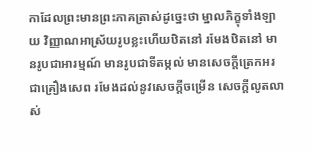កាដែលព្រះមានព្រះភាគត្រាស់ដូច្នេះថា ម្នាលភិក្ខុទាំងឡាយ វិញ្ញាណអាស្រ័យរូបខ្លះហើយឋិតនៅ រមែងឋិតនៅ មានរូបជាអារម្មណ៍ មានរូបជាទីតម្កល់ មានសេចក្តីត្រេកអរជាគ្រឿងសេព រមែងដល់នូវសេចក្តីចម្រើន សេចក្តីលូតលាស់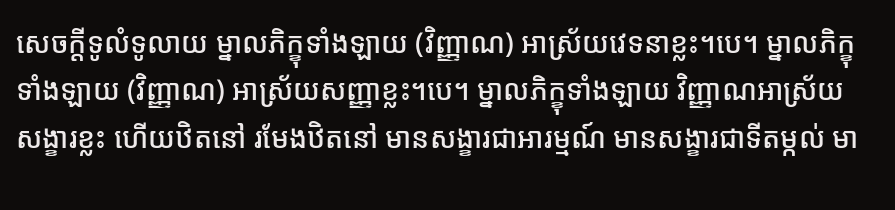សេចក្តីទូលំទូលាយ ម្នាលភិក្ខុទាំងឡាយ (វិញ្ញាណ) អាស្រ័យវេទនាខ្លះ។បេ។ ម្នាលភិក្ខុទាំងឡាយ (វិញ្ញាណ) អាស្រ័យសញ្ញាខ្លះ។បេ។ ម្នាលភិក្ខុទាំងឡាយ វិញ្ញាណអាស្រ័យសង្ខារខ្លះ ហើយឋិតនៅ រមែងឋិតនៅ មានសង្ខារជាអារម្មណ៍ មានសង្ខារជាទីតម្កល់ មា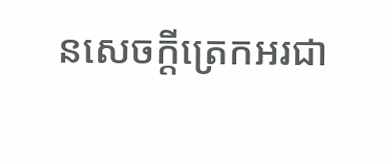នសេចក្តីត្រេកអរជា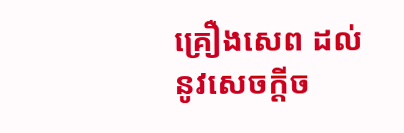គ្រឿងសេព ដល់នូវសេចក្តីច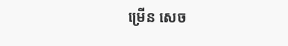ម្រើន សេច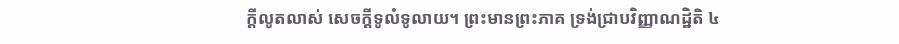ក្តីលូតលាស់ សេចក្តីទូលំទូលាយ។ ព្រះមានព្រះភាគ ទ្រង់ជ្រាបវិញ្ញាណដ្ឋិតិ ៤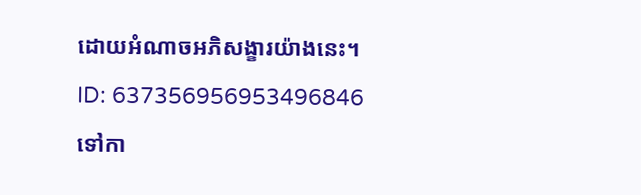ដោយអំណាចអភិសង្ខារយ៉ាងនេះ។
ID: 637356956953496846
ទៅកា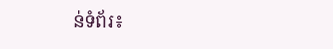ន់ទំព័រ៖